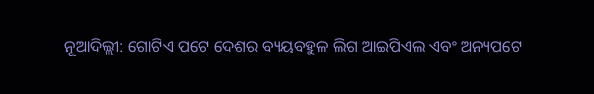ନୂଆଦିଲ୍ଲୀ: ଗୋଟିଏ ପଟେ ଦେଶର ବ୍ୟୟବହୁଳ ଲିଗ ଆଇପିଏଲ ଏବଂ ଅନ୍ୟପଟେ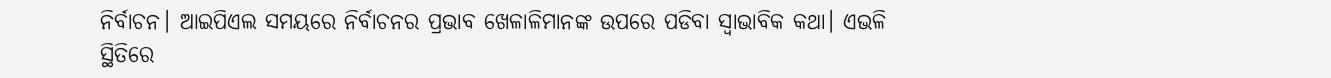ନିର୍ବାଚନ। ଆଇପିଏଲ ସମୟରେ ନିର୍ବାଚନର ପ୍ରଭାବ ଖେଳାଳିମାନଙ୍କ ଉପରେ ପଡିବା ସ୍ୱାଭାବିକ କଥା। ଏଭଳି ସ୍ଥିତିରେ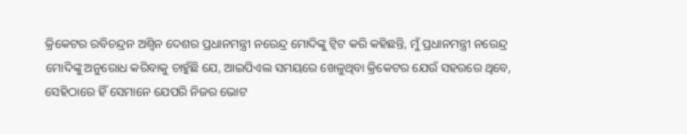କ୍ରିକେଟର ରବିଚନ୍ଦ୍ରନ ଅଶ୍ୱିନ ଦେଶର ପ୍ରଧାନମନ୍ତ୍ରୀ ନରେନ୍ଦ୍ର ମୋଦିଙ୍କୁ ଟ୍ୱିଟ କରି କହିଛନ୍ତି, ମୁଁ ପ୍ରଧାନମନ୍ତ୍ରୀ ନରେନ୍ଦ୍ର ମୋଦିଙ୍କୁ ଅନୁରୋଧ କରିବାକୁ ଚାହୁଁଛି ଯେ, ଆଇପିଏଲ ସମୟରେ ଖେଳୁଥିବା କ୍ରିକେଟର ଯେଉଁ ସହରରେ ଥିବେ, ସେହିଠାରେ ହିଁ ସେମାନେ ଯେପରି ନିଜର ଭୋଟ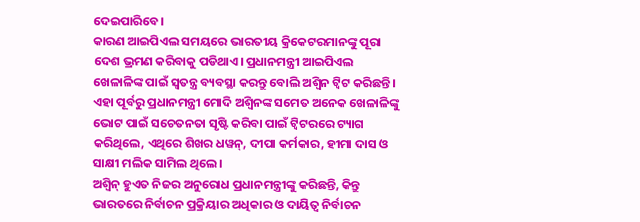ଦେଇପାରିବେ।
କାରଣ ଆଇପିଏଲ ସମୟରେ ଭାରତୀୟ କ୍ରିକେଟରମାନଙ୍କୁ ପୂରା ଦେଶ ଭ୍ରମଣ କରିବାକୁ ପଡିଥାଏ। ପ୍ରଧାନମନ୍ତ୍ରୀ ଆଇପିଏଲ ଖେଳାଳିଙ୍କ ପାଇଁ ସ୍ୱତନ୍ତ୍ର ବ୍ୟବସ୍ଥା କରନ୍ତୁ ବୋଲି ଅଶ୍ୱିନ ଟ୍ୱିଟ କରିଛନ୍ତି। ଏହା ପୂର୍ବରୁ ପ୍ରଧାନମନ୍ତ୍ରୀ ମୋଦି ଅଶ୍ୱିନଙ୍କ ସମେତ ଅନେକ ଖେଳାଳିଙ୍କୁ ଭୋଟ ପାଇଁ ସଚେତନତା ସୃଷ୍ଟି କରିବା ପାଇଁ ଟ୍ୱିଟରରେ ଟ୍ୟାଗ କରିଥିଲେ, ଏଥିରେ ଶିଖର ଧୱନ୍, ଦୀପା କର୍ମକାର, ହୀମା ଦାସ ଓ ସାକ୍ଷୀ ମଲିକ ସାମିଲ ଥିଲେ।
ଅଶ୍ୱିନ୍ ହୁଏତ ନିଜର ଅନୁରୋଧ ପ୍ରଧାନମନ୍ତ୍ରୀଙ୍କୁ କରିଛନ୍ତି, କିନ୍ତୁ ଭାରତରେ ନିର୍ବାଚନ ପ୍ରକ୍ରିୟାର ଅଧିକାର ଓ ଦାୟିତ୍ୱ ନିର୍ବାଚନ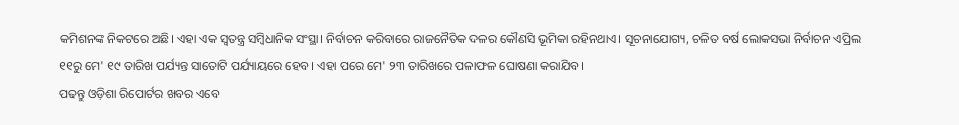କମିଶନଙ୍କ ନିକଟରେ ଅଛି। ଏହା ଏକ ସ୍ୱତନ୍ତ୍ର ସମ୍ବିଧାନିକ ସଂସ୍ଥା। ନିର୍ବାଚନ କରିବାରେ ରାଜନୈତିକ ଦଳର କୌଣସି ଭୂମିକା ରହିନଥାଏ। ସୂଚନାଯୋଗ୍ୟ, ଚଳିତ ବର୍ଷ ଲୋକସଭା ନିର୍ବାଚନ ଏପ୍ରିଲ ୧୧ରୁ ମେ' ୧୯ ତାରିଖ ପର୍ଯ୍ୟନ୍ତ ସାତୋଟି ପର୍ଯ୍ୟାୟରେ ହେବ। ଏହା ପରେ ମେ' ୨୩ ତାରିଖରେ ପଳାଫଳ ଘୋଷଣା କରାଯିବ।
ପଢନ୍ତୁ ଓଡ଼ିଶା ରିପୋର୍ଟର ଖବର ଏବେ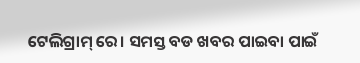ଟେଲିଗ୍ରାମ୍ ରେ। ସମସ୍ତ ବଡ ଖବର ପାଇବା ପାଇଁ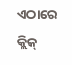ଏଠାରେ କ୍ଲିକ୍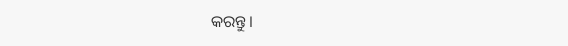କରନ୍ତୁ।